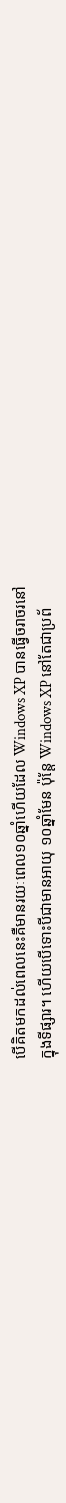បើគិតមកដល់ពេលនេះគឺមានរយៈពេល១០ឆ្នាំហើយដែល Windows XP បានធ្វើចរាចរនៅ
ក្នុងទីផ្សារ។ ហើយបើទោះបីជាមានអាយុ ១០ឆ្នាំមែន ប៉ុន្តែ Windows XP នៅតែជាប្រព័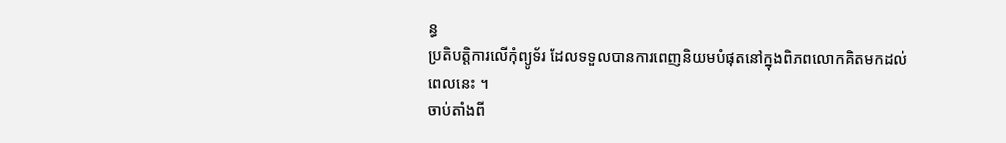ន្ធ
ប្រតិបត្តិការលើកុំព្យូទ័រ ដែលទទួលបានការពេញនិយមបំផុតនៅក្នុងពិភពលោកគិតមកដល់
ពេលនេះ ។
ចាប់តាំងពី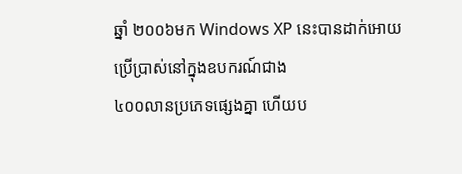ឆ្នាំ ២០០៦មក Windows XP នេះបានដាក់អោយប្រើប្រាស់នៅក្នុងឧបករណ៍ជាង
៤០០លានប្រភេទផ្សេងគ្នា ហើយប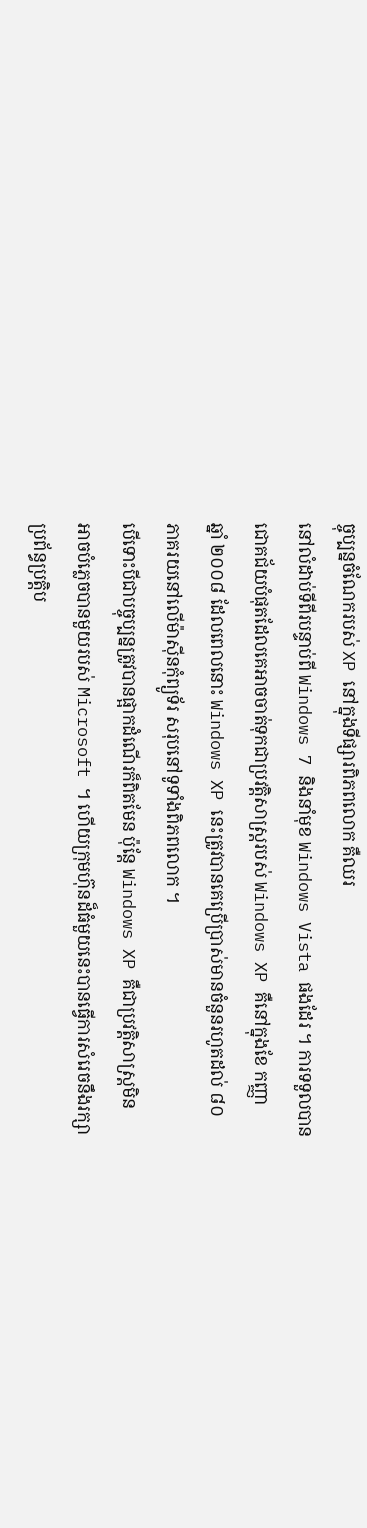ច្ចុប្បន្នចំណែករបស់ XP នៅក្នុងទីផ្សារពិភពលោក គឺឈរ
នៅលំដាប់ទីពីរបន្ទាប់ពី Windows 7 និងនាំមុខ Windows Vista ផងដែរ ។ ការទទួលបាន
ជោគជ័យបំផុតដែលគេអាចចាត់ទុកជាប្រវត្តិសាស្រ្តរបស់ Windows XP គឺនៅក្នុងខែ កញ្ញា
ឆ្នាំ ២០០៨ ដែលពេលនោះ Windows XP នេះត្រូវបានគេប្រើប្រាស់មានចំនួនរហូតដល់ ៨០
ភាគរយនៅលើម៉ាស៊ីនកុំព្យូទ័រ សរុបនៅទូទាំងពិភពលោក ។
បើទោះបីជាបច្ចុប្បន្នត្រូវបានផ្អាកដំណើរក៏ពិតមែន ប៉ុន្តែ Windows XP គឺជាប្រវត្តិសាស្រ្តមិន
អាចបំភ្លេចបានមួយរបស់ Microsoft ។ ហើយក្រុមហ៊ុនដ៏ធំមួយនេះបានធ្វើការសំរេចនឹងរក្សា
ប្រព័ន្ធប្រត្តិប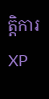ត្តិការ XP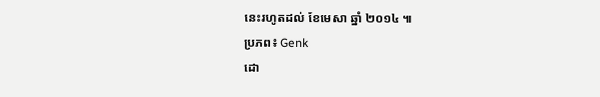នេះរហូតដល់ ខែមេសា ឆ្នាំ ២០១៤ ៕
ប្រភព៖ Genk
ដោ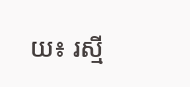យ៖ រស្មី